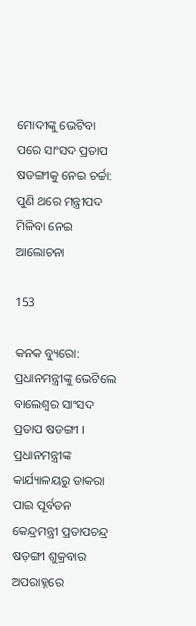ମୋଦୀଙ୍କୁ ଭେଟିବା ପରେ ସାଂସଦ ପ୍ରତାପ ଷଡଙ୍ଗୀକୁ ନେଇ ଚର୍ଚ୍ଚା: ପୁଣି ଥରେ ମନ୍ତ୍ରୀପଦ ମିଳିବା ନେଇ ଆଲୋଚନା

153

କନକ ବ୍ୟୁରୋ: ପ୍ରଧାନମନ୍ତ୍ରୀଙ୍କୁ ଭେଟିଲେ ବାଲେଶ୍ୱର ସାଂସଦ ପ୍ରତାପ ଷଡଙ୍ଗୀ । ପ୍ରଧାନମନ୍ତ୍ରୀଙ୍କ କାର୍ଯ୍ୟାଳୟରୁ ଡାକରା ପାଇ ପୂର୍ବତନ କେନ୍ଦ୍ରମନ୍ତ୍ରୀ ପ୍ରତାପଚନ୍ଦ୍ର ଷଡ଼ଙ୍ଗୀ ଶୁକ୍ରବାର ଅପରାହ୍ନରେ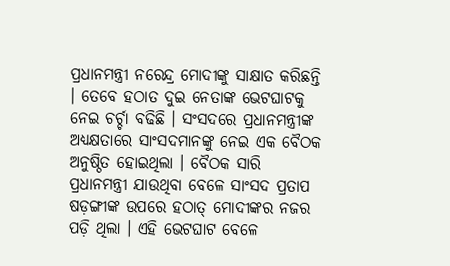ପ୍ରଧାନମନ୍ତ୍ରୀ ନରେନ୍ଦ୍ର ମୋଦୀଙ୍କୁ ସାକ୍ଷାତ କରିଛନ୍ତି । ତେବେ ହଠାତ ଦୁଇ ନେତାଙ୍କ ଭେଟଘାଟକୁ ନେଇ ଚର୍ଚ୍ଚା ବଢିଛି । ସଂସଦରେ ପ୍ରଧାନମନ୍ତ୍ରୀଙ୍କ ଅଧ୍ୟକ୍ଷତାରେ ସାଂସଦମାନଙ୍କୁ ନେଇ ଏକ ବୈଠକ ଅନୁଷ୍ଠିତ ହୋଇଥିଲା । ବୈଠକ ସାରି ପ୍ରଧାନମନ୍ତ୍ରୀ ଯାଉଥିବା ବେଳେ ସାଂସଦ ପ୍ରତାପ ଷଡ଼ଙ୍ଗୀଙ୍କ ଉପରେ ହଠାତ୍ ମୋଦୀଙ୍କର ନଜର ପଡ଼ି ଥିଲା । ଏହି ଭେଟଘାଟ ବେଳେ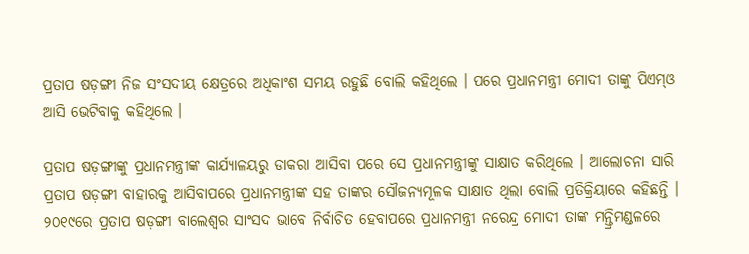ପ୍ରତାପ ଷଡ଼ଙ୍ଗୀ ନିଜ ସଂସଦୀୟ କ୍ଷେତ୍ରରେ ଅଧିକାଂଶ ସମୟ ରହୁଛି ବୋଲି କହିଥିଲେ । ପରେ ପ୍ରଧାନମନ୍ତ୍ରୀ ମୋଦୀ ତାଙ୍କୁ ପିଏମ୍ଓ ଆସି ଭେଟିବାକୁ କହିଥିଲେ ।

ପ୍ରତାପ ଷଡ଼ଙ୍ଗୀଙ୍କୁ ପ୍ରଧାନମନ୍ତ୍ରୀଙ୍କ କାର୍ଯ୍ୟାଳୟରୁ ଡାକରା ଆସିବା ପରେ ସେ ପ୍ରଧାନମନ୍ତ୍ରୀଙ୍କୁ ସାକ୍ଷାତ କରିଥିଲେ । ଆଲୋଚନା ସାରି ପ୍ରତାପ ଷଡ଼ଙ୍ଗୀ ବାହାରକୁ ଆସିବାପରେ ପ୍ରଧାନମନ୍ତ୍ରୀଙ୍କ ସହ ତାଙ୍କର ସୌଜନ୍ୟମୂଳକ ସାକ୍ଷାତ ଥିଲା ବୋଲି ପ୍ରତିକ୍ରିୟାରେ କହିଛନ୍ତି । ୨୦୧୯ରେ ପ୍ରତାପ ଷଡ଼ଙ୍ଗୀ ବାଲେଶ୍ୱର ସାଂସଦ ଭାବେ ନିର୍ବାଚିତ ହେବାପରେ ପ୍ରଧାନମନ୍ତ୍ରୀ ନରେନ୍ଦ୍ର ମୋଦୀ ତାଙ୍କ ମନ୍ତ୍ରିମଣ୍ଡଳରେ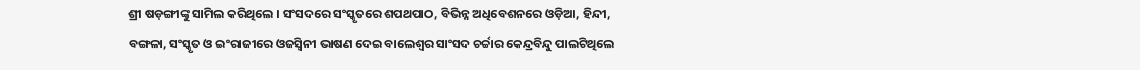ଶ୍ରୀ ଷଡ଼ଙ୍ଗୀଙ୍କୁ ସାମିଲ କରିଥିଲେ । ସଂସଦରେ ସଂସ୍କୃତରେ ଶପଥପାଠ, ବିଭିନ୍ନ ଅଧିବେଶନରେ ଓଡ଼ିଆ, ହିନ୍ଦୀ, ବଙ୍ଗଳା, ସଂସ୍କୃତ ଓ ଇଂରାଜୀରେ ଓଜସ୍ୱିନୀ ଭାଷଣ ଦେଇ ବାଲେଶ୍ୱର ସାଂସଦ ଚର୍ଚ୍ଚାର କେନ୍ଦ୍ରବିନ୍ଦୁ ପାଲଟିଥିଲେ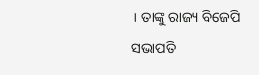। ତାଙ୍କୁ ରାଜ୍ୟ ବିଜେପି ସଭାପତି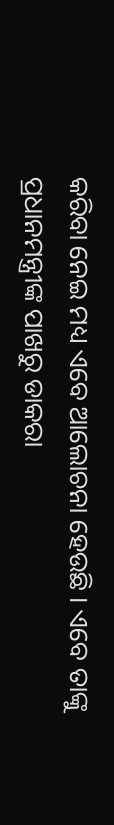କରିବା ନେଇ ମଧ୍ୟ ଏବେ ଆଲୋଚନା ହେଉଛି । ଏବେ ତାଙ୍କୁ ପ୍ରଧାନମନ୍ତ୍ରୀଙ୍କ ପାଖରୁ ଡାକରା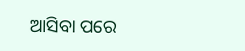ଆସିବା ପରେ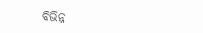ବିଭିନ୍ନ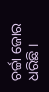ଚର୍ଚ୍ଚା ଜୋର ଧରିଛି ।